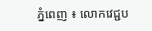ភ្នំពេញ ៖ លោកវេជ្ជប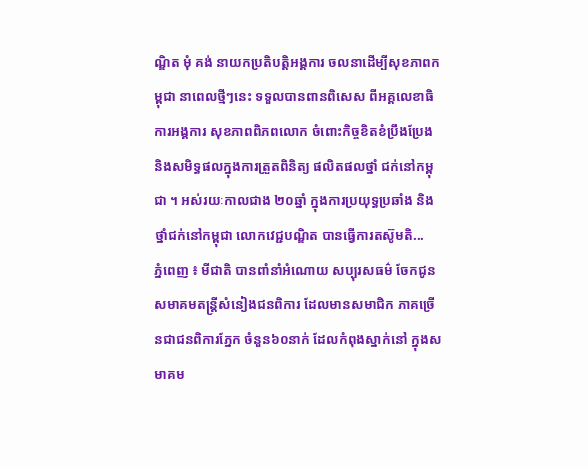ណ្ឌិត មុំ គង់ នាយកប្រតិបត្តិអង្គការ ចលនាដើម្បីសុខភាពកម្ពុជា នាពេលថ្មីៗនេះ ទទួលបានពានពិសេស ពីអគ្គលេខាធិការអង្គការ សុខភាពពិភពលោក ចំពោះកិច្ចខិតខំប្រឹងប្រែង និងសមិទ្ធផលក្នុងការត្រួតពិនិត្យ ផលិតផលថ្នាំ ជក់នៅកម្ពុជា ។ អស់រយៈកាលជាង ២០ឆ្នាំ ក្នុងការប្រយុទ្ធប្រឆាំង និងថ្នាំជក់នៅកម្ពុជា លោកវេជ្ជបណ្ឌិត បានធ្វើការតស៊ូមតិ...
ភ្នំពេញ ៖ មីជាតិ បានពាំនាំអំណោយ សប្បុរសធម៌ ចែកជូនសមាគមតន្ត្រីសំនៀងជនពិការ ដែលមានសមាជិក ភាគច្រើនជាជនពិការភ្នែក ចំនួន៦០នាក់ ដែលកំពុងស្នាក់នៅ ក្នុងសមាគម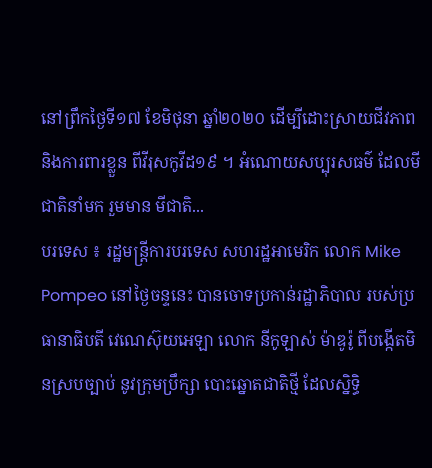នៅព្រឹកថ្ងៃទី១៧ ខែមិថុនា ឆ្នាំ២០២០ ដើម្បីដោះស្រាយជីវភាព និងការពារខ្លួន ពីវីរុសកូវីដ១៩ ។ អំណោយសប្បុរសធម៌ ដែលមីជាតិនាំមក រួមមាន មីជាតិ...
បរទេស ៖ រដ្ឋមន្ត្រីការបរទេស សហរដ្ឋអាមេរិក លោក Mike Pompeo នៅថ្ងៃចន្ទនេះ បានចោទប្រកាន់រដ្ឋាភិបាល របស់ប្រធានាធិបតី វេណេស៊ុយអេឡា លោក នីកូឡាស់ ម៉ាឌូរ៉ូ ពីបង្កើតមិនស្របច្បាប់ នូវក្រុមប្រឹក្សា បោះឆ្នោតជាតិថ្មី ដែលស្និទ្ធិ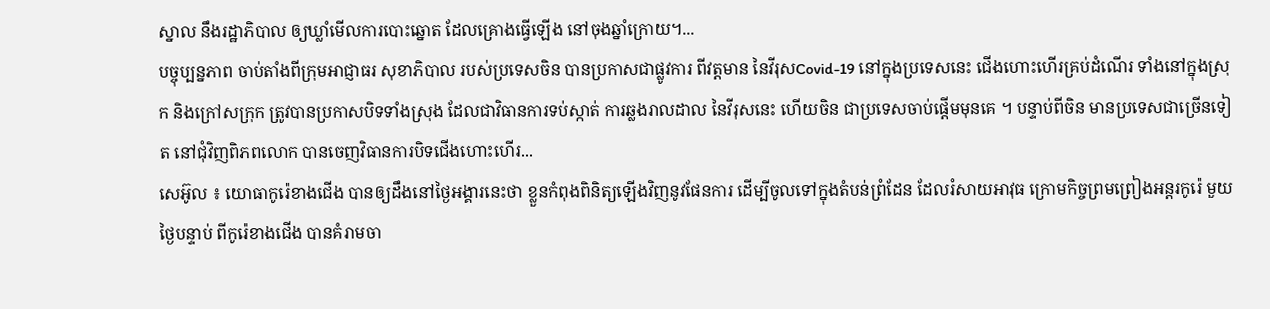ស្នាល នឹងរដ្ឋាភិបាល ឲ្យឃ្លាំមើលការបោះឆ្នោត ដែលគ្រោងធ្វើឡើង នៅចុងឆ្នាំក្រោយ។...
បច្ចុប្បន្នភាព ចាប់តាំងពីក្រុមអាជ្ញាធរ សុខាភិបាល របស់ប្រទេសចិន បានប្រកាសជាផ្លូវការ ពីវត្តមាន នៃវីរុសCovid-19 នៅក្នុងប្រទេសនេះ ជើងហោះហើរគ្រប់ដំណើរ ទាំងនៅក្នុងស្រុក និងក្រៅសក្រុក ត្រូវបានប្រកាសបិទទាំងស្រុង ដែលជាវិធានការទប់ស្កាត់ ការឆ្លងរាលដាល នៃវីរុសនេះ ហើយចិន ជាប្រទេសចាប់ផ្តើមមុនគេ ។ បន្ទាប់ពីចិន មានប្រទេសជាច្រើនទៀត នៅជុំវិញពិភពលោក បានចេញវិធានការបិទជើងហោះហើរ...
សេអ៊ូល ៖ យោធាកូរ៉េខាងជើង បានឲ្យដឹងនៅថ្ងៃអង្គារនេះថា ខ្លួនកំពុងពិនិត្យឡើងវិញនូវផែនការ ដើម្បីចូលទៅក្នុងតំបន់ព្រំដែន ដែលរំសាយអាវុធ ក្រោមកិច្ចព្រមព្រៀងអន្តរកូរ៉េ មួយថ្ងៃបន្ទាប់ ពីកូរ៉េខាងជើង បានគំរាមចា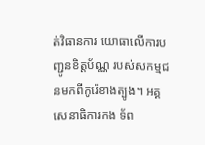ត់វិធានការ យោធាលើការបញ្ជូនខិត្តប័ណ្ណ របស់សកម្មជនមកពីកូរ៉េខាងត្បូង។ អគ្គសេនាធិការកង ទ័ព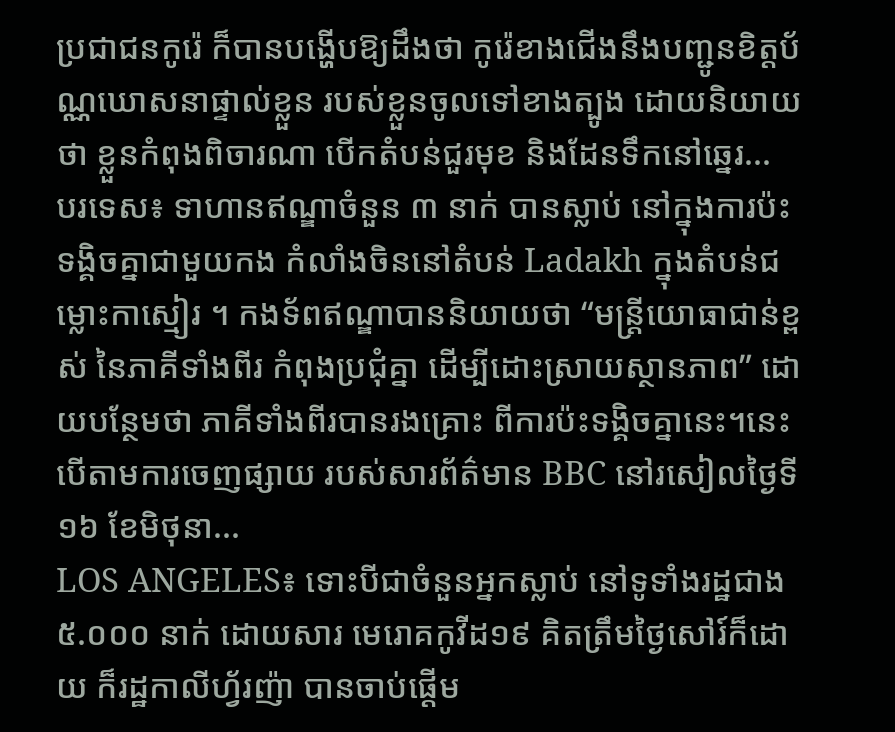ប្រជាជនកូរ៉េ ក៏បានបង្ហើបឱ្យដឹងថា កូរ៉េខាងជើងនឹងបញ្ជូនខិត្តប័ណ្ណឃោសនាផ្ទាល់ខ្លួន របស់ខ្លួនចូលទៅខាងត្បូង ដោយនិយាយថា ខ្លួនកំពុងពិចារណា បើកតំបន់ជួរមុខ និងដែនទឹកនៅឆ្នេរ...
បរទេស៖ ទាហានឥណ្ឌាចំនួន ៣ នាក់ បានស្លាប់ នៅក្នុងការប៉ះទង្គិចគ្នាជាមួយកង កំលាំងចិននៅតំបន់ Ladakh ក្នុងតំបន់ជម្លោះកាស្មៀរ ។ កងទ័ពឥណ្ឌាបាននិយាយថា “មន្រ្តីយោធាជាន់ខ្ពស់ នៃភាគីទាំងពីរ កំពុងប្រជុំគ្នា ដើម្បីដោះស្រាយស្ថានភាព” ដោយបន្ថែមថា ភាគីទាំងពីរបានរងគ្រោះ ពីការប៉ះទង្គិចគ្នានេះ។នេះបើតាមការចេញផ្សាយ របស់សារព័ត៌មាន BBC នៅរសៀលថ្ងៃទី១៦ ខែមិថុនា...
LOS ANGELES៖ ទោះបីជាចំនួនអ្នកស្លាប់ នៅទូទាំងរដ្ឋជាង ៥.០០០ នាក់ ដោយសារ មេរោគកូវីដ១៩ គិតត្រឹមថ្ងៃសៅរ៍ក៏ដោយ ក៏រដ្ឋកាលីហ្វ័រញ៉ា បានចាប់ផ្តើម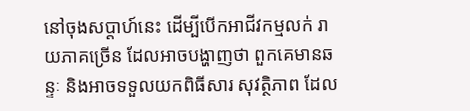នៅចុងសប្តាហ៍នេះ ដើម្បីបើកអាជីវកម្មលក់ រាយភាគច្រើន ដែលអាចបង្ហាញថា ពួកគេមានឆន្ទៈ និងអាចទទួលយកពិធីសារ សុវត្ថិភាព ដែល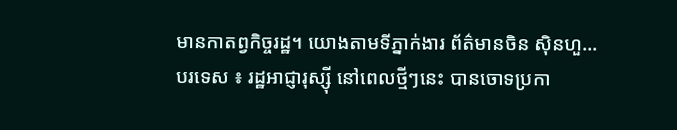មានកាតព្វកិច្ចរដ្ឋ។ យោងតាមទីភ្នាក់ងារ ព័ត៌មានចិន ស៊ិនហួ...
បរទេស ៖ រដ្ឋអាជ្ញារុស្ស៊ី នៅពេលថ្មីៗនេះ បានចោទប្រកា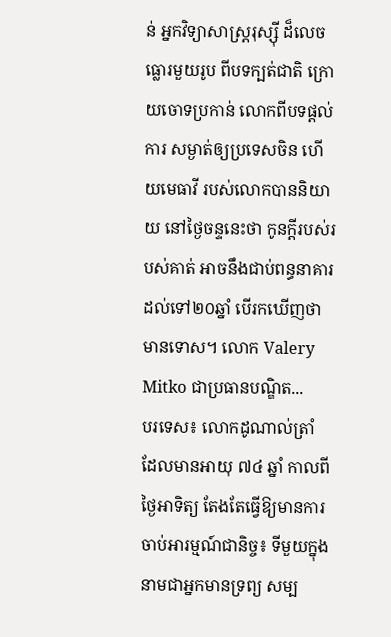ន់ អ្នកវិទ្យាសាស្ត្ររុស្ស៊ី ដ៏លេចធ្លោរមួយរូប ពីបទក្បត់ជាតិ ក្រោយចោទប្រកាន់ លោកពីបទផ្តល់ការ សម្ងាត់ឲ្យប្រទេសចិន ហើយមេធាវី របស់លោកបាននិយាយ នៅថ្ងៃចន្ទនេះថា កូនក្តីរបស់របស់គាត់ អាចនឹងជាប់ពន្ធនាគារ ដល់ទៅ២០ឆ្នាំ បើរកឃើញថាមានទោស។ លោក Valery Mitko ជាប្រធានបណ្ឌិត...
បរទេស៖ លោកដូណាល់ត្រាំ ដែលមានអាយុ ៧៤ ឆ្នាំ កាលពីថ្ងៃអាទិត្យ តែងតែធ្វើឱ្យមានការ ចាប់អារម្មណ៍ជានិច្ច៖ ទីមួយក្នុងនាមជាអ្នកមានទ្រព្យ សម្ប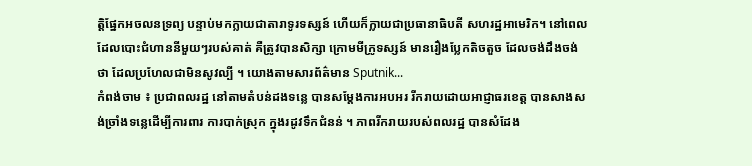ត្ដិផ្នែកអចលនទ្រព្យ បន្ទាប់មកក្លាយជាតារាទូរទស្សន៍ ហើយក៏ក្លាយជាប្រធានាធិបតី សហរដ្ឋអាមេរិក។ នៅពេលដែលបោះជំហាននីមួយៗរបស់គាត់ គឺត្រូវបានសិក្សា ក្រោមមីក្រូទស្សន៍ មានរឿងប្លែកតិចតួច ដែលចង់ដឹងចង់ថា ដែលប្រហែលជាមិនសូវល្បី ។ យោងតាមសារព័ត៌មាន Sputnik...
កំពង់ចាម ៖ ប្រជាពលរដ្ឋ នៅតាមតំបន់ដងទន្លេ បានសម្ដែងការអបអរ រីករាយដោយអាជ្ញាធរខេត្ត បានសាងសង់ច្រាំងទន្លេដើម្បីការពារ ការបាក់ស្រុក ក្នុងរដូវទឹកជំនន់ ។ ភាពរីករាយរបស់ពលរដ្ឋ បានសំដែង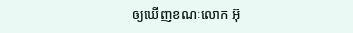ឲ្យឃើញខណៈលោក អ៊ុ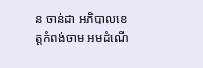ន ចាន់ដា អភិបាលខេត្តកំពង់ចាម អមដំណើ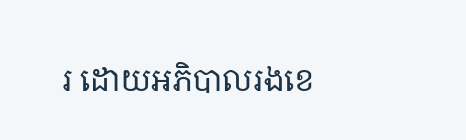រ ដោយអភិបាលរងខេ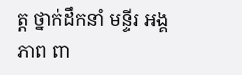ត្ត ថ្នាក់ដឹកនាំ មន្ទីរ អង្គភាព ពា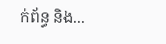ក់ព័ន្ធ និង...